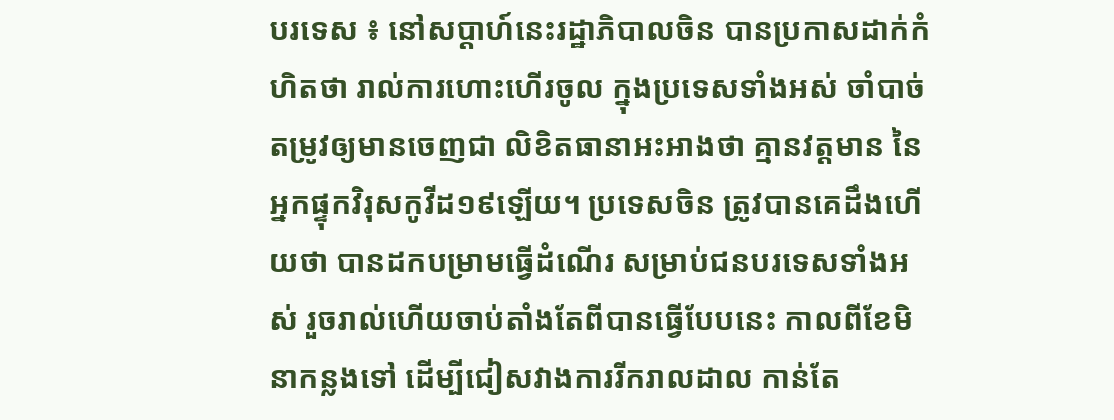បរទេស ៖ នៅសប្តាហ៍នេះរដ្ឋាភិបាលចិន បានប្រកាសដាក់កំហិតថា រាល់ការហោះហើរចូល ក្នុងប្រទេសទាំងអស់ ចាំបាច់តម្រូវឲ្យមានចេញជា លិខិតធានាអះអាងថា គ្មានវត្តមាន នៃអ្នកផ្ទុកវិរុសកូវីដ១៩ឡើយ។ ប្រទេសចិន ត្រូវបានគេដឹងហើយថា បានដកបម្រាមធ្វើដំណើរ សម្រាប់ជនបរទេសទាំងអស់ រួចរាល់ហើយចាប់តាំងតែពីបានធ្វើបែបនេះ កាលពីខែមិនាកន្លងទៅ ដើម្បីជៀសវាងការរីករាលដាល កាន់តែ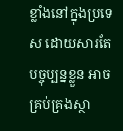ខ្លាំងនៅក្នុងប្រទេស ដោយសារតែបច្ចុប្បន្នខ្លួន អាចគ្រប់គ្រងស្ថា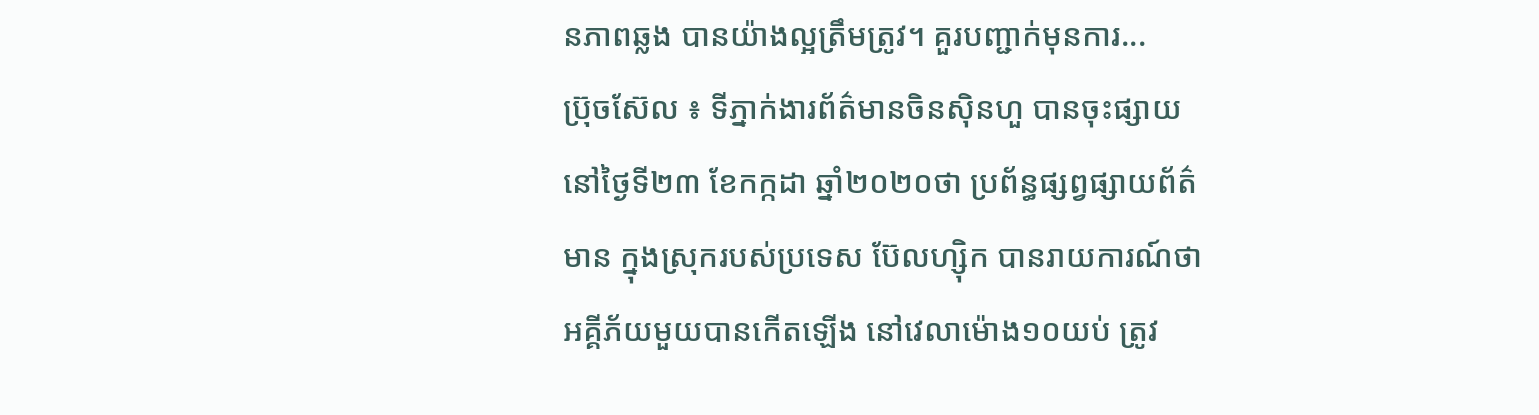នភាពឆ្លង បានយ៉ាងល្អត្រឹមត្រូវ។ គួរបញ្ជាក់មុនការ...
ប្រ៊ុចស៊ែល ៖ ទីភ្នាក់ងារព័ត៌មានចិនស៊ិនហួ បានចុះផ្សាយនៅថ្ងៃទី២៣ ខែកក្កដា ឆ្នាំ២០២០ថា ប្រព័ន្ធផ្សព្វផ្សាយព័ត៌មាន ក្នុងស្រុករបស់ប្រទេស ប៊ែលហ្ស៊ិក បានរាយការណ៍ថា អគ្គីភ័យមួយបានកើតឡើង នៅវេលាម៉ោង១០យប់ ត្រូវ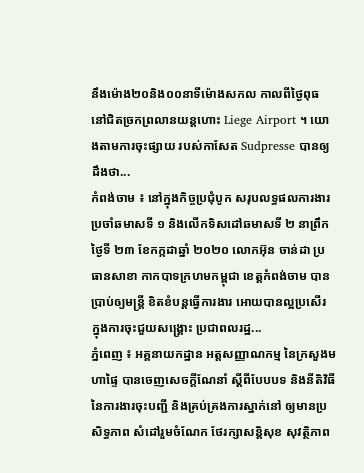នឹងម៉ោង២០និង០០នាទីម៉ោងសកល កាលពីថ្ងៃពុធ នៅជិតច្រកព្រលានយន្តហោះ Liege Airport ។ យោងតាមការចុះផ្សាយ របស់កាសែត Sudpresse បានឲ្យដឹងថា...
កំពង់ចាម ៖ នៅក្នុងកិច្ចប្រជុំបូក សរុបលទ្ធផលការងារ ប្រចាំឆមាសទី ១ និងលើកទិសដៅឆមាសទី ២ នាព្រឹកថ្ងៃទី ២៣ ខែកក្កដាឆ្នាំ ២០២០ លោកអ៊ុន ចាន់ដា ប្រធានសាខា កាកបាទក្រហមកម្ពុជា ខេត្តកំពង់ចាម បានប្រាប់ឲ្យមន្ត្រី ខិតខំបន្តធ្វើការងារ អោយបានល្អប្រសើរ ក្នុងការចុះជួយសង្គ្រោះ ប្រជាពលរដ្ឋ...
ភ្នំពេញ ៖ អគ្គនាយកដ្ឋាន អត្តសញ្ញាណកម្ម នៃក្រសួងមហាផ្ទៃ បានចេញសេចក្ដីណែនាំ ស្ដីពីបែបបទ និងនីតិវិធី នៃការងារចុះបញ្ជី និងគ្រប់គ្រងការស្នាក់នៅ ឲ្យមានប្រសិទ្ធភាព សំដៅរួមចំណែក ថែរក្សាសន្ដិសុខ សុវត្ថិភាព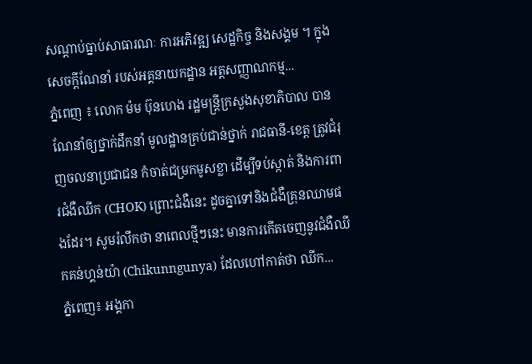សណ្ដាប់ធ្នាប់សាធារណៈ ការអភិវឌ្ឍ សេដ្ឋកិច្ច និងសង្គម ។ ក្នុងសេចក្ដីណែនាំ របស់អគ្គនាយកដ្ឋាន អត្តសញ្ញាណកម្ម...
ភ្នំពេញ ៖ លោក ម៉ម ប៊ុនហេង រដ្ឋមន្ដ្រីក្រសួងសុខាភិបាល បានណែនាំឲ្យថ្នាក់ដឹកនាំ មូលដ្ឋានគ្រប់ជាន់ថ្នាក់ រាជធានី-ខេត្ត ត្រូវជំរុញចលនាប្រជាជន កំចាត់ជម្រកមូសខ្លា ដើម្បីទប់ស្កាត់ និងការពារជំងឺឈីក (CHOK) ព្រោះជំងឺនេះ ដូចគ្នាទៅនិងជំងឺគ្រុនឈាមផងដែរ។ សូមរំលឹកថា នាពេលថ្មីៗនេះ មានការកើតចេញនូវជំងឺឈីកគន់ហ្គន់យ៉ា (Chikunngunya) ដែលហៅកាត់ថា ឈីក...
ភ្នំពេញ៖ អង្គកា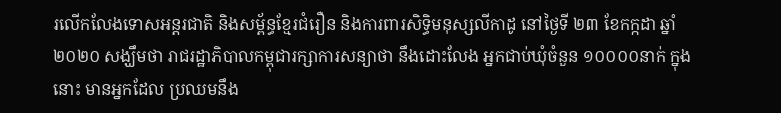រលើកលែងទោសអន្តរជាតិ និងសម្ព័ន្ធខ្មែរជំរឿន និងការពារសិទ្ធិមនុស្សលីកាដូ នៅថ្ងៃទី ២៣ ខែកក្កដា ឆ្នាំ២០២០ សង្ឃឹមថា រាជរដ្ឋាភិបាលកម្ពុជារក្សាការសន្យាថា នឹងដោះលែង អ្នកជាប់ឃុំចំនួន ១០០០០នាក់ ក្នុងនោះ មានអ្នកដែល ប្រឈមនឹង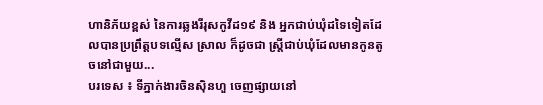ហានិភ័យខ្ពស់ នៃការឆ្លងរីរុសកូវីដ១៩ និង អ្នកជាប់ឃុំដទៃទៀតដែលបានប្រព្រឹត្តបទល្មើស ស្រាល ក៏ដូចជា ស្ត្រីជាប់ឃុំដែលមានកូនតូចនៅជាមួយ...
បរទេស ៖ ទីភ្នាក់ងារចិនស៊ិនហួ ចេញផ្សាយនៅ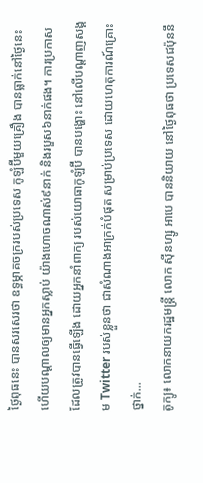ថ្ងៃពុធនេះ បានសរសេរថា ឧទ្ធម្ភាគចក្ររបស់ប្រទេស កូឡំប៊ីមួយគ្រឿង បានធ្លាក់នៅថ្ងៃនេះ ហើយបណ្តាលឲ្យមានអ្នកស្លាប់ យ៉ាងហោចណាស់៩នាក់ និងរបួស៦នាក់ផង។ ការប្រកាស ដែលត្រូវបានធ្វើឡើង ដោយអ្នកនាំពាក្យ របស់យោធាកូឡំប៊ី បានបង្ហោះ នៅលើបណ្តាញសង្គម Twitter របស់ខ្លួនថា ជាសំណាងអាក្រក់បំផុត សម្រាប់ប្រទេស ដោយហេតុការណ៍គ្រោះថ្នាក់...
តូក្យូ៖ លោកនាយករដ្ឋមន្រ្តី លោក ស៊ីនហ្សូ អាបេ បាននិយាយ នៅថ្ងៃពុធថា ប្រទេសជប៉ុននឹ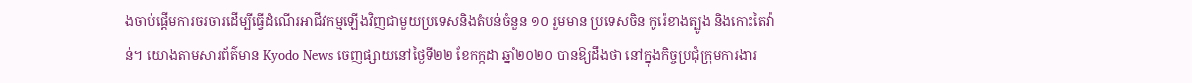ងចាប់ផ្តើមការចរចារដើម្បីធ្វើដំណើរអាជីវកម្មឡើងវិញជាមួយប្រទេសនិងតំបន់ចំនួន ១០ រួមមាន ប្រទេសចិន កូរ៉េខាងត្បូង និងកោះតៃវ៉ាន់។ យោងតាមសារព័ត៌មាន Kyodo News ចេញផ្សាយនៅថ្ងៃទី២២ ខែកក្កដា ឆ្នាំ២០២០ បានឱ្យដឹងថា នៅក្នុងកិច្ចប្រជុំក្រុមការងារ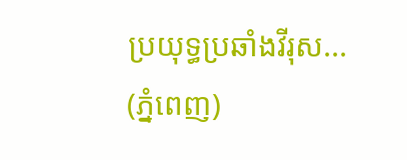ប្រយុទ្ធប្រឆាំងវីរុស...
(ភ្នំពេញ)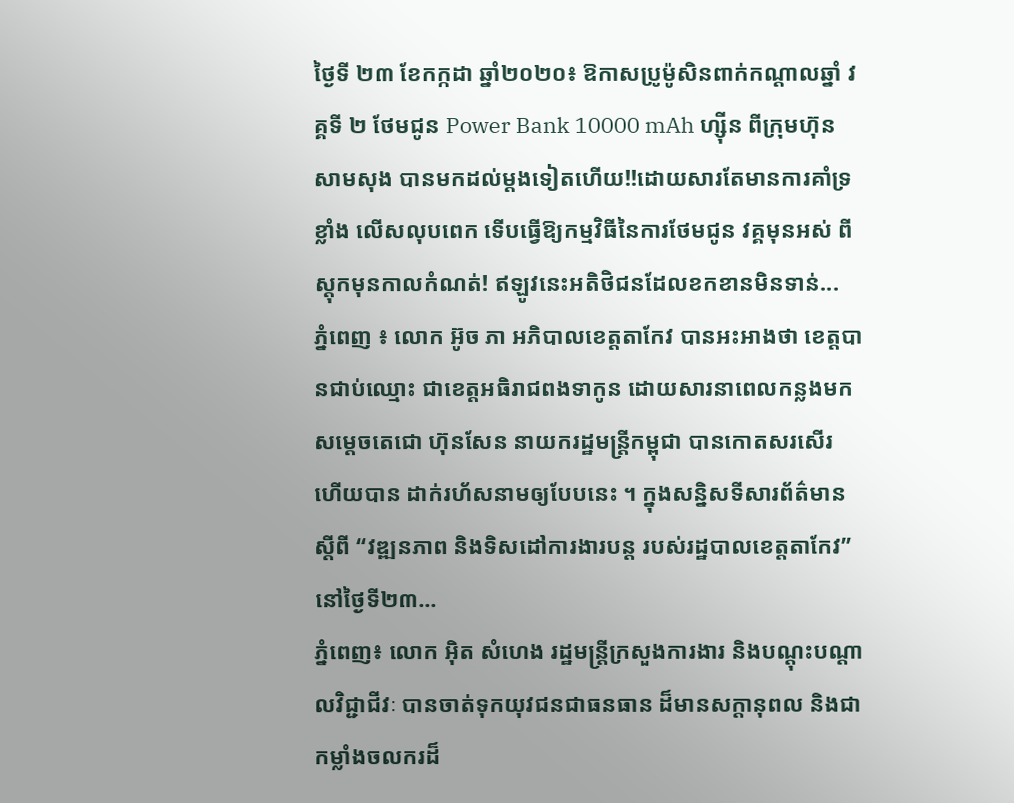ថ្ងៃទី ២៣ ខែកក្កដា ឆ្នាំ២០២០៖ ឱកាសប្រូម៉ូសិនពាក់កណ្តាលឆ្នាំ វគ្គទី ២ ថែមជូន Power Bank 10000 mAh ហ្ស៊ីន ពីក្រុមហ៊ុន សាមសុង បានមកដល់ម្តងទៀតហើយ!!ដោយសារតែមានការគាំទ្រខ្លាំង លើសលុបពេក ទើបធ្វើឱ្យកម្មវិធីនៃការថែមជូន វគ្គមុនអស់ ពីស្តុកមុនកាលកំណត់! ឥឡូវនេះអតិថិជនដែលខកខានមិនទាន់...
ភ្នំពេញ ៖ លោក អ៊ូច ភា អភិបាលខេត្តតាកែវ បានអះអាងថា ខេត្តបានជាប់ឈ្មោះ ជាខេត្តអធិរាជពងទាកូន ដោយសារនាពេលកន្លងមក សម្ដេចតេជោ ហ៊ុនសែន នាយករដ្ឋមន្រ្តីកម្ពុជា បានកោតសរសើរ ហើយបាន ដាក់រហ័សនាមឲ្យបែបនេះ ។ ក្នុងសន្និសទីសារព័ត៌មានស្តីពី “វឌ្ឍនភាព និងទិសដៅការងារបន្ត របស់រដ្ឋបាលខេត្តតាកែវ” នៅថ្ងៃទី២៣...
ភ្នំពេញ៖ លោក អ៊ិត សំហេង រដ្ឋមន្រ្តីក្រសួងការងារ និងបណ្តុះបណ្តាលវិជ្ជាជីវៈ បានចាត់ទុកយុវជនជាធនធាន ដ៏មានសក្តានុពល និងជាកម្លាំងចលករដ៏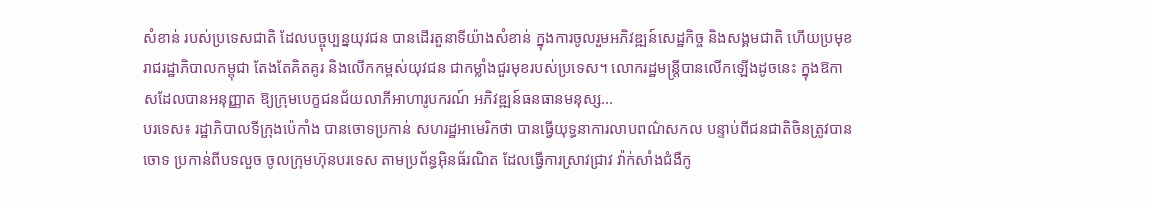សំខាន់ របស់ប្រទេសជាតិ ដែលបច្ចុប្បន្នយុវជន បានដើរតួនាទីយ៉ាងសំខាន់ ក្នុងការចូលរួមអភិវឌ្ឍន៍សេដ្ឋកិច្ច និងសង្គមជាតិ ហើយប្រមុខរាជរដ្ឋាភិបាលកម្ពុជា តែងតែគិតគូរ និងលើកកម្ពស់យុវជន ជាកម្លាំងជួរមុខរបស់ប្រទេស។ លោករដ្ឋមន្រ្តីបានលើកឡើងដូចនេះ ក្នុងឱកាសដែលបានអនុញ្ញាត ឱ្យក្រុមបេក្ខជនជ័យលាភីអាហារូបករណ៍ អភិវឌ្ឍន៍ធនធានមនុស្ស...
បរទេស៖ រដ្ឋាភិបាលទីក្រុងប៉េកាំង បានចោទប្រកាន់ សហរដ្ឋអាមេរិកថា បានធ្វើយុទ្ធនាការលាបពណ៌សកល បន្ទាប់ពីជនជាតិចិនត្រូវបានចោទ ប្រកាន់ពីបទលួច ចូលក្រុមហ៊ុនបរទេស តាមប្រព័ន្ធអ៊ិនធ័រណិត ដែលធ្វើការស្រាវជ្រាវ វ៉ាក់សាំងជំងឺកូ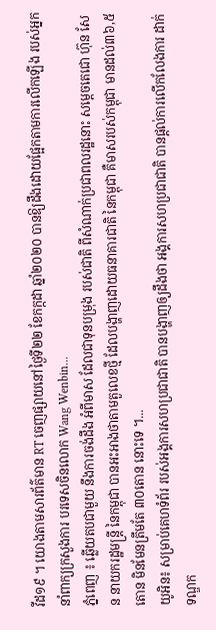វីដ១៩ ។ យោងតាមសារព័ត៌មាន RT ចេញផ្សាយនៅថ្ងៃទី២២ ខែកក្កដា ឆ្នាំ២០២០ បានឱ្យដឹងដោយផ្អែកតាមការលើកឡើង របស់អ្នកនាំពាក្យក្រសួងការ បរទេសចិនលោក Wang Wenbin...
ភ្នំពេញ ៖ ឆ្លើយតបជាមួយ នឹងការចង់ដឹង អំពីមាស ដែលជាទុនបម្រុង របស់ជាតិ ពីសំណាក់ប្រជាពលរដ្ឋនោះ សម្ដេចតេជោ ហ៊ុន សែន នាយករដ្ឋមន្រ្តី នៃកម្ពុជា បានអះអាងថាតាមតួលេខថ្មី ដែលបង្ហាញដោយធនាគារជាតិ នៃកម្ពុជា គឺមាសរបស់កម្ពុជា មានដល់៣៦,៥តោន មិនមែនត្រឹមតែ ៣០តោន នោះទេ ។...
យូអិន៖ សម្រាប់គេហទំព័រ របស់អង្គការសហប្រជាជាតិ បានបង្ហាញឲ្យដឹងថា អង្គការសហប្រជាជាតិ បានផ្តល់ការលើកលែងការ ដាក់ទណ្ឌក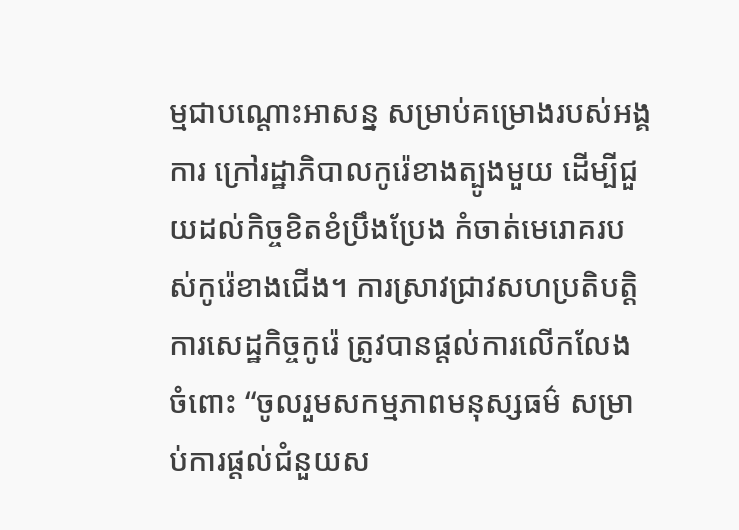ម្មជាបណ្តោះអាសន្ន សម្រាប់គម្រោងរបស់អង្គការ ក្រៅរដ្ឋាភិបាលកូរ៉េខាងត្បូងមួយ ដើម្បីជួយដល់កិច្ចខិតខំប្រឹងប្រែង កំចាត់មេរោគរបស់កូរ៉េខាងជើង។ ការស្រាវជ្រាវសហប្រតិបត្ដិការសេដ្ឋកិច្ចកូរ៉េ ត្រូវបានផ្តល់ការលើកលែង ចំពោះ “ចូលរួមសកម្មភាពមនុស្សធម៌ សម្រាប់ការផ្តល់ជំនួយស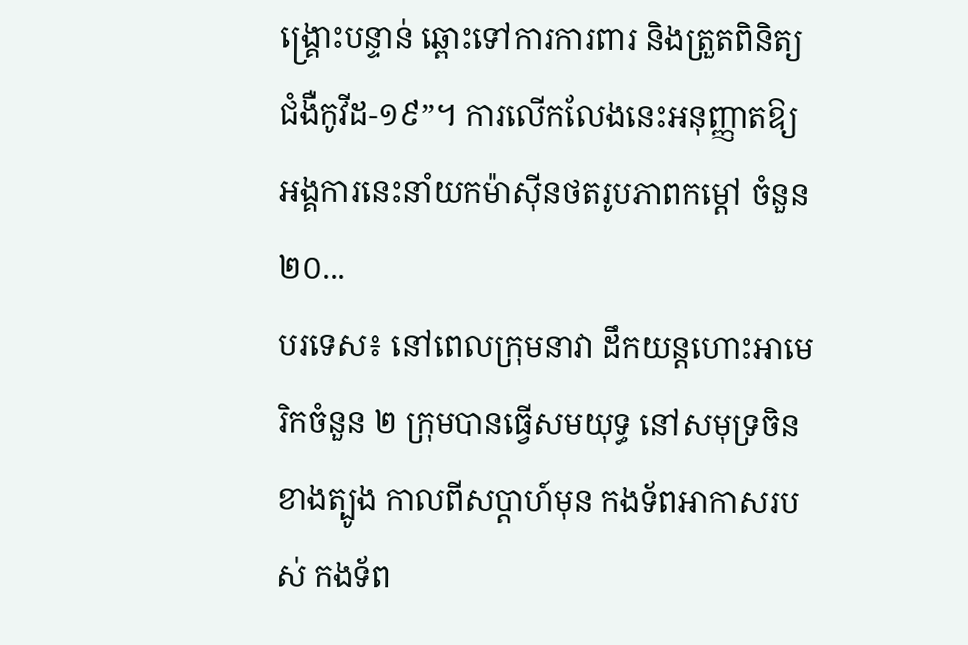ង្គ្រោះបន្ទាន់ ឆ្ពោះទៅការការពារ និងត្រួតពិនិត្យជំងឺកូវីដ-១៩”។ ការលើកលែងនេះអនុញ្ញាតឱ្យ អង្គការនេះនាំយកម៉ាស៊ីនថតរូបភាពកម្ដៅ ចំនួន ២០...
បរទេស៖ នៅពេលក្រុមនាវា ដឹកយន្តហោះអាមេរិកចំនួន ២ ក្រុមបានធ្វើសមយុទ្ធ នៅសមុទ្រចិនខាងត្បូង កាលពីសប្តាហ៍មុន កងទ័ពអាកាសរបស់ កងទ័ព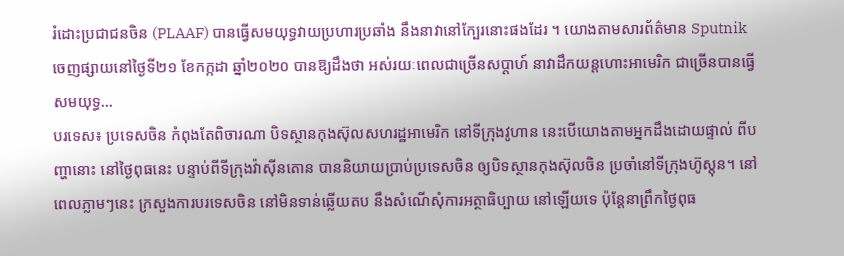រំដោះប្រជាជនចិន (PLAAF) បានធ្វើសមយុទ្ធវាយប្រហារប្រឆាំង នឹងនាវានៅក្បែរនោះផងដែរ ។ យោងតាមសារព័ត៌មាន Sputnik ចេញផ្សាយនៅថ្ងៃទី២១ ខែកក្កដា ឆ្នាំ២០២០ បានឱ្យដឹងថា អស់រយៈពេលជាច្រើនសប្តាហ៍ នាវាដឹកយន្តហោះអាមេរិក ជាច្រើនបានធ្វើសមយុទ្ធ...
បរទេស៖ ប្រទេសចិន កំពុងតែពិចារណា បិទស្ថានកុងស៊ុលសហរដ្ឋអាមេរិក នៅទីក្រុងវូហាន នេះបើយោងតាមអ្នកដឹងដោយផ្ទាល់ ពីបញ្ហានោះ នៅថ្ងៃពុធនេះ បន្ទាប់ពីទីក្រុងវ៉ាស៊ីនតោន បាននិយាយប្រាប់ប្រទេសចិន ឲ្យបិទស្ថានកុងស៊ុលចិន ប្រចាំនៅទីក្រុងហ៊ូស្តុន។ នៅពេលភ្លាមៗនេះ ក្រសួងការបរទេសចិន នៅមិនទាន់ឆ្លើយតប នឹងសំណើសុំការអត្ថាធិប្បាយ នៅឡើយទេ ប៉ុន្តែនាព្រឹកថ្ងៃពុធ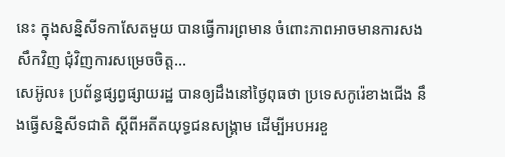នេះ ក្នុងសន្និសីទកាសែតមួយ បានធ្វើការព្រមាន ចំពោះភាពអាចមានការសងសឹកវិញ ជុំវិញការសម្រេចចិត្ត...
សេអ៊ូល៖ ប្រព័ន្ធផ្សព្វផ្សាយរដ្ឋ បានឲ្យដឹងនៅថ្ងៃពុធថា ប្រទេសកូរ៉េខាងជើង នឹងធ្វើសន្និសីទជាតិ ស្តីពីអតីតយុទ្ធជនសង្គ្រាម ដើម្បីអបអរខួ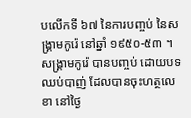បលើកទី ៦៧ នៃការបញ្ចប់ នៃសង្គ្រាមកូរ៉េ នៅឆ្នាំ ១៩៥០-៥៣ ។ សង្គ្រាមកូរ៉េ បានបញ្ចប់ ដោយបទឈប់បាញ់ ដែលបានចុះហត្ថលេខា នៅថ្ងៃ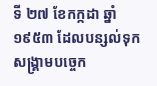ទី ២៧ ខែកក្កដា ឆ្នាំ១៩៥៣ ដែលបន្សល់ទុកសង្គ្រាមបច្ចេក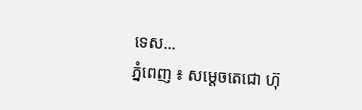ទេស...
ភ្នំពេញ ៖ សម្ដេចតេជោ ហ៊ុ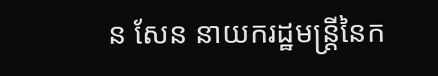ន សែន នាយករដ្ឋមន្ដ្រីនៃក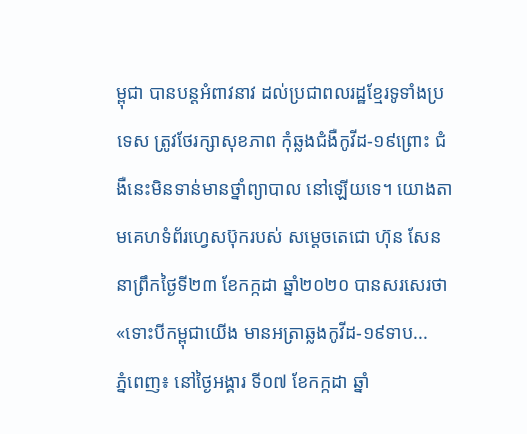ម្ពុជា បានបន្ដអំពាវនាវ ដល់ប្រជាពលរដ្ឋខ្មែរទូទាំងប្រទេស ត្រូវថែរក្សាសុខភាព កុំឆ្លងជំងឺកូវីដ-១៩ព្រោះ ជំងឺនេះមិនទាន់មានថ្នាំព្យាបាល នៅឡើយទេ។ យោងតាមគេហទំព័រហ្វេសប៊ុករបស់ សម្ដេចតេជោ ហ៊ុន សែន នាព្រឹកថ្ងៃទី២៣ ខែកក្កដា ឆ្នាំ២០២០ បានសរសេរថា «ទោះបីកម្ពុជាយើង មានអត្រាឆ្លងកូវីដ-១៩ទាប...
ភ្នំពេញ៖ នៅថ្ងៃអង្គារ ទី០៧ ខែកក្កដា ឆ្នាំ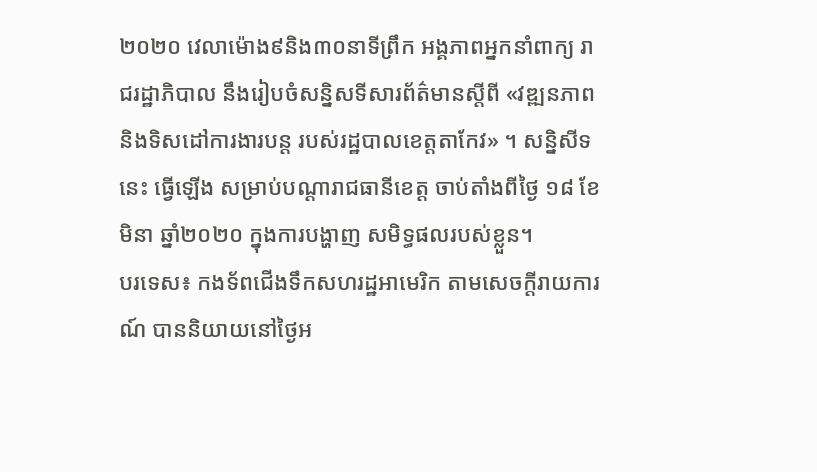២០២០ វេលាម៉ោង៩និង៣០នាទីព្រឹក អង្គភាពអ្នកនាំពាក្យ រាជរដ្ឋាភិបាល នឹងរៀបចំសន្និសទីសារព័ត៌មានស្តីពី «វឌ្ឍនភាព និងទិសដៅការងារបន្ត របស់រដ្ឋបាលខេត្តតាកែវ» ។ សន្និសីទនេះ ធ្វើឡើង សម្រាប់បណ្តារាជធានីខេត្ត ចាប់តាំងពីថ្ងៃ ១៨ ខែមិនា ឆ្នាំ២០២០ ក្នុងការបង្ហាញ សមិទ្ធផលរបស់ខ្លួន។
បរទេស៖ កងទ័ពជើងទឹកសហរដ្ឋអាមេរិក តាមសេចក្តីរាយការណ៍ បាននិយាយនៅថ្ងៃអ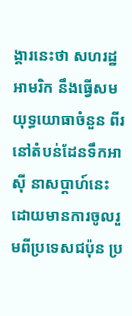ង្គារនេះថា សហរដ្ឋអាមរិក នឹងធ្វើសមយុទ្ធយោធាចំនួន ពីរ នៅតំបន់ដែនទឹកអាស៊ី នាសប្ដាហ៍នេះ ដោយមានការចូលរួមពីប្រទេសជប៉ុន ប្រ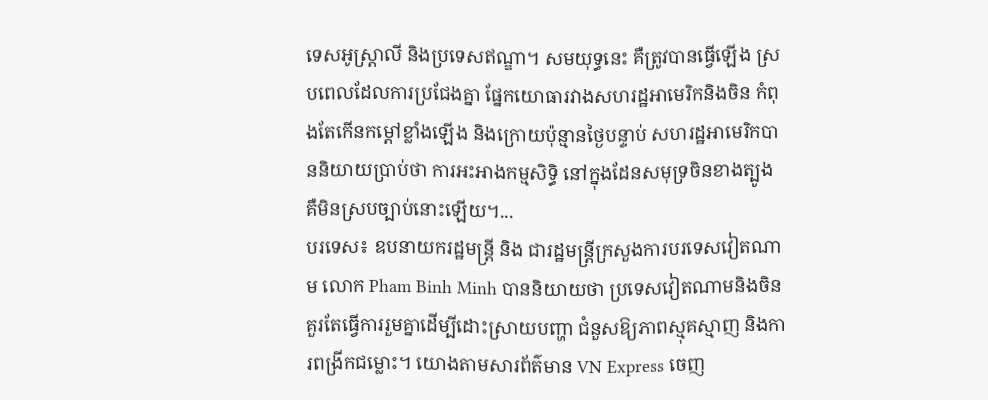ទេសអូស្ត្រាលី និងប្រទេសឥណ្ឌា។ សមយុទ្ធនេះ គឺត្រូវបានធ្វើឡើង ស្របពេលដែលការប្រជែងគ្នា ផ្នែកយោធារវាងសហរដ្ឋអាមេរិកនិងចិន កំពុងតែកើនកម្តៅខ្លាំងឡើង និងក្រោយប៉ុន្មានថ្ងៃបន្ទាប់ សហរដ្ឋអាមេរិកបាននិយាយប្រាប់ថា ការអះអាងកម្មសិទ្ធិ នៅក្នុងដែនសមុទ្រចិនខាងត្បូង គឺមិនស្របច្បាប់នោះឡើយ។...
បរទេស៖ ឧបនាយករដ្ឋមន្រ្តី និង ជារដ្ឋមន្រ្តីក្រសួងការបរទេសវៀតណាម លោក Pham Binh Minh បាននិយាយថា ប្រទេសវៀតណាមនិងចិន គួរតែធ្វើការរួមគ្នាដើម្បីដោះស្រាយបញ្ហា ជំនួសឱ្យភាពស្មុគស្មាញ និងការពង្រីកជម្លោះ។ យោងតាមសារព័ត៌មាន VN Express ចេញ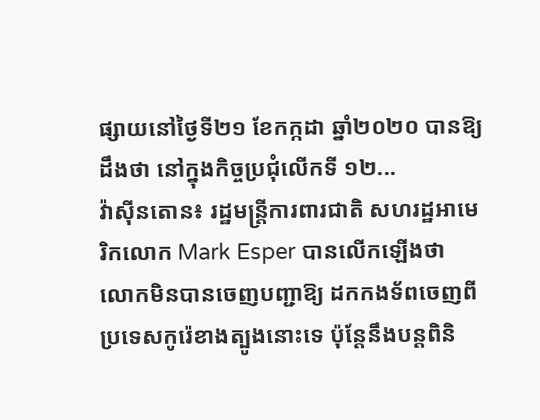ផ្សាយនៅថ្ងៃទី២១ ខែកក្កដា ឆ្នាំ២០២០ បានឱ្យដឹងថា នៅក្នុងកិច្ចប្រជុំលើកទី ១២...
វ៉ាស៊ីនតោន៖ រដ្ឋមន្រ្តីការពារជាតិ សហរដ្ឋអាមេរិកលោក Mark Esper បានលើកឡើងថា លោកមិនបានចេញបញ្ជាឱ្យ ដកកងទ័ពចេញពី ប្រទេសកូរ៉េខាងត្បូងនោះទេ ប៉ុន្តែនឹងបន្តពិនិ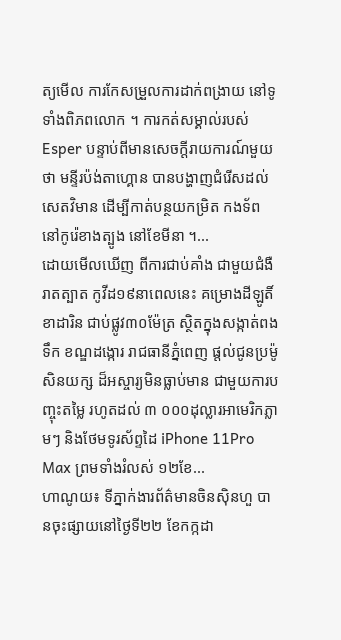ត្យមើល ការកែសម្រួលការដាក់ពង្រាយ នៅទូទាំងពិភពលោក ។ ការកត់សម្គាល់របស់ Esper បន្ទាប់ពីមានសេចក្តីរាយការណ៍មួយថា មន្ទីរប៉ង់តាហ្គោន បានបង្ហាញជំរើសដល់សេតវិមាន ដើម្បីកាត់បន្ថយកម្រិត កងទ័ពនៅកូរ៉េខាងត្បូង នៅខែមីនា ។...
ដោយមើលឃើញ ពីការជាប់គាំង ជាមួយជំងឺរាតត្បាត កូវីដ១៩នាពេលនេះ គម្រោងដីឡូតិ៍ ខាដារិន ជាប់ផ្លូវ៣០ម៉ែត្រ ស្ថិតក្នុងសង្កាត់ពងទឹក ខណ្ឌដង្កោរ រាជធានីភ្នំពេញ ផ្តល់ជូនប្រម៉ូសិនយក្ស ដ៏អស្ចារ្យមិនធ្លាប់មាន ជាមួយការបញ្ចុះតម្លៃ រហូតដល់ ៣ ០០០ដុល្លារអាមេរិកភ្លាមៗ និងថែមទូរស័ព្ទដៃ iPhone 11Pro Max ព្រមទាំងរំលស់ ១២ខែ...
ហាណូយ៖ ទីភ្នាក់ងារព័ត៌មានចិនស៊ិនហួ បានចុះផ្សាយនៅថ្ងៃទី២២ ខែកក្កដា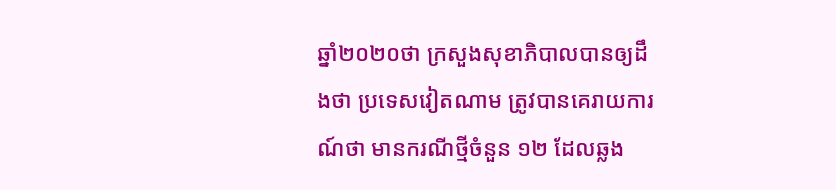ឆ្នាំ២០២០ថា ក្រសួងសុខាភិបាលបានឲ្យដឹងថា ប្រទេសវៀតណាម ត្រូវបានគេរាយការណ៍ថា មានករណីថ្មីចំនួន ១២ ដែលឆ្លង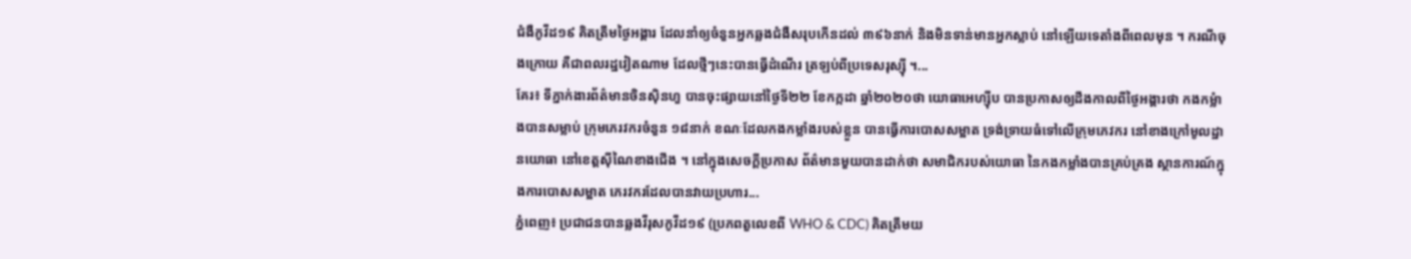ជំងឺកូវីដ១៩ គិតត្រឹមថ្ងៃអង្គារ ដែលនាំឲ្យចំនួនអ្នកឆ្លងជំងឺសរុបកើនដល់ ៣៩៦នាក់ និងមិនទាន់មានអ្នកស្លាប់ នៅឡើយទេតាំងពីពេលមុន ។ ករណីចុងក្រោយ គឺជាពលរដ្ឋវៀតណាម ដែលថ្មីៗនេះបានធ្វើដំណើរ ត្រឡប់ពីប្រទេសរុស្ស៊ី ។...
គែរ៖ ទីភ្នាក់ងារព័ត៌មានចិនស៊ិនហួ បានចុះផ្សាយនៅថ្ងៃទី២២ ខែកក្កដា ឆ្នាំ២០២០ថា យោធាអេហ្ស៊ីប បានប្រកាសឲ្យដឹងកាលពីថ្ងៃអង្គារថា កងកម្លំាងបានសម្លាប់ ក្រុមភេរវករចំនួន ១៨នាក់ ខណៈដែលកងកម្លាំងរបស់ខ្លួន បានធ្វើការបោសសម្អាត ទ្រង់ទ្រាយធំទៅលើក្រុមភេវករ នៅខាងក្រៅមូលដ្ឋានយោធា នៅខេត្តស៊ីណៃខាងជើង ។ នៅក្នុងសេចក្តីប្រកាស ព័ត៌មានមួយបានដាក់ថា សមាជិករបស់យោធា នៃកងកម្លាំងបានគ្រប់គ្រង ស្ថានការណ៍ក្នុងការបោសសម្អាត ភេរវករដែលបានវាយប្រហារ...
ភ្នំពេញ៖ ប្រជាជនបានឆ្លងវីរុសកូវីដ១៩ (ប្រភពតួលេខពី WHO & CDC) គិតត្រឹមយ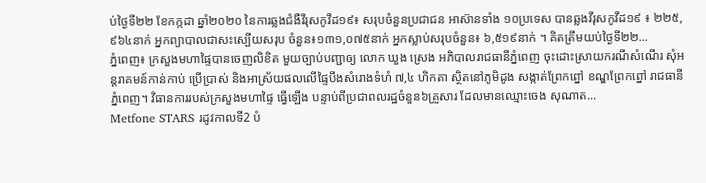ប់ថ្ងៃទី២២ ខែកក្កដា ឆ្នាំ២០២០ នៃការឆ្លងជំងឺវីរុសកូវីដ១៩៖ សរុបចំនួនប្រជាជន អាស៊ានទាំង ១០ប្រទេស បានឆ្លងវីរុសកូវីដ១៩ ៖ ២២៥,៩៦៤នាក់ អ្នកព្យាបាលជាសះស្បើយសរុប ចំនួន៖១៣១,០៧៥នាក់ អ្នកស្លាប់សរុបចំនួន៖ ៦,៥១៩នាក់ ។ គិតត្រឹមយប់ថ្ងៃទី២២...
ភ្នំពេញ៖ ក្រសួងមហាផ្ទៃបានចេញលិខិត មួយច្បាប់បញ្ជាឲ្យ លោក ឃួង ស្រេង អភិបាលរាជធានីភ្នំពេញ ចុះដោះស្រាយករណីសំណើរ សុំអន្តរាគមន៍កាន់កាប់ ប្រើប្រាស់ និងអាស្រ័យផលលើផ្ទៃបឹងសំរោងទំហំ ៧,៤ ហិកតា ស្ថិតនៅភូមិដូង សង្កាត់ព្រែកព្នៅ ខណ្ឌព្រែកព្នៅ រាជធានីភ្នំពេញ។ វិធានការរបស់ក្រសួងមហាផ្ទៃ ធ្វើឡើង បន្ទាប់ពីប្រជាពលរដ្ឋចំនួន៦គ្រួសារ ដែលមានឈ្មោះចេង សុណាត...
Metfone STARS រដូវកាលទី2 បំ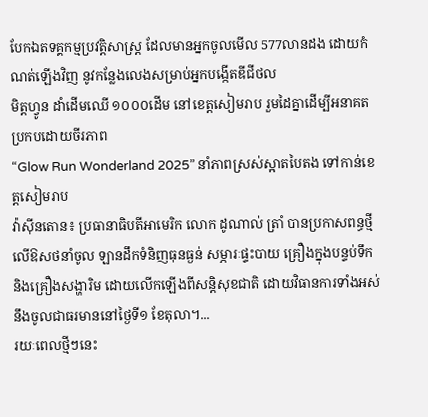បែកឯតទគ្គកម្មប្រវត្តិសាស្ត្រ ដែលមានអ្នកចូលមើល 577លានដង ដោយកំណត់ឡើងវិញ នូវកន្លែងលេងសម្រាប់អ្នកបង្កើតឌីជីថល
មិត្តហ្វូន ដាំដើមឈើ ១០០០ដើម នៅខេត្តសៀមរាប រួមដៃគ្នាដើម្បីអនាគត ប្រកបដោយចីរភាព
“Glow Run Wonderland 2025” នាំភាពស្រស់ស្អាតបៃតង ទៅកាន់ខេត្តសៀមរាប
វ៉ាស៊ីនតោន៖ ប្រធានាធិបតីអាមេរិក លោក ដូណាល់ ត្រាំ បានប្រកាសពន្ធថ្មីលើឱសថនាំចូល ឡានដឹកទំនិញធុនធ្ងន់ សម្ភារៈផ្ទះបាយ គ្រឿងក្នុងបន្ទប់ទឹក និងគ្រឿងសង្ហារិម ដោយលើកឡើងពីសន្តិសុខជាតិ ដោយវិធានការទាំងអស់ នឹងចូលជាធរមាននៅថ្ងៃទី១ ខែតុលា។...
រយៈពេលថ្មីៗនេះ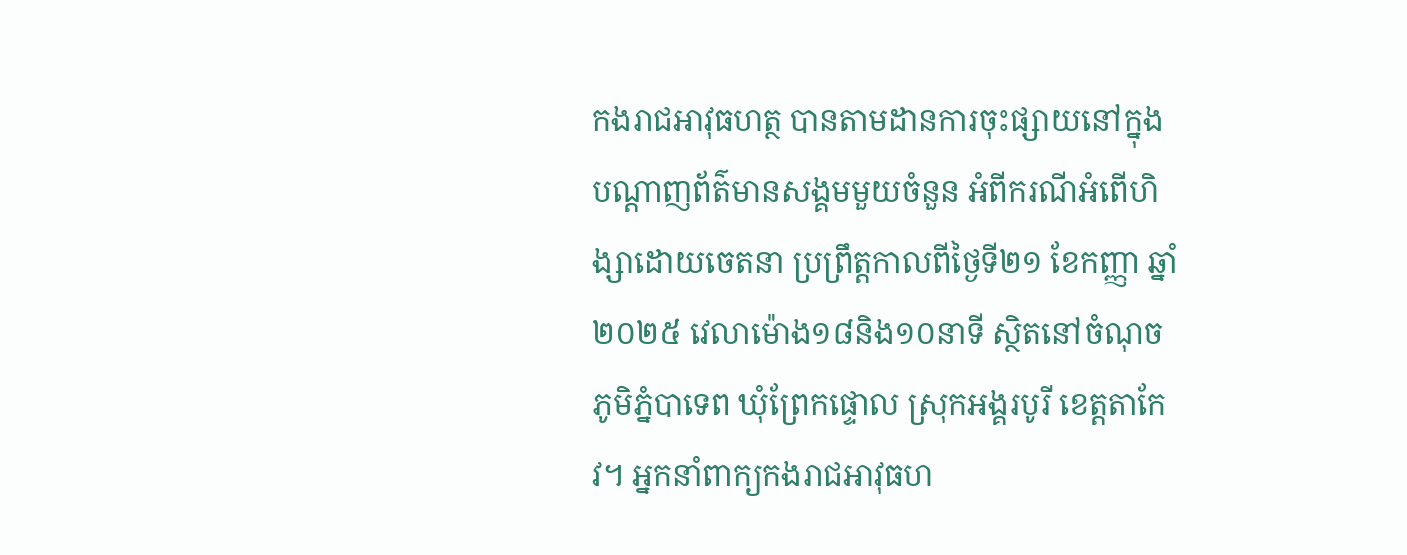កងរាជអាវុធហត្ថ បានតាមដានការចុះផ្សាយនៅក្នុងបណ្ដាញព័ត៌មានសង្គមមួយចំនួន អំពីករណីអំពើហិង្សាដោយចេតនា ប្រព្រឹត្តកាលពីថ្ងៃទី២១ ខែកញ្ញា ឆ្នាំ២០២៥ វេលាម៉ោង១៨និង១០នាទី ស្ថិតនៅចំណុចភូមិភ្នំបាទេព ឃុំព្រែកផ្ទោល ស្រុកអង្គរបូរី ខេត្តតាកែវ។ អ្នកនាំពាក្យកងរាជអាវុធហ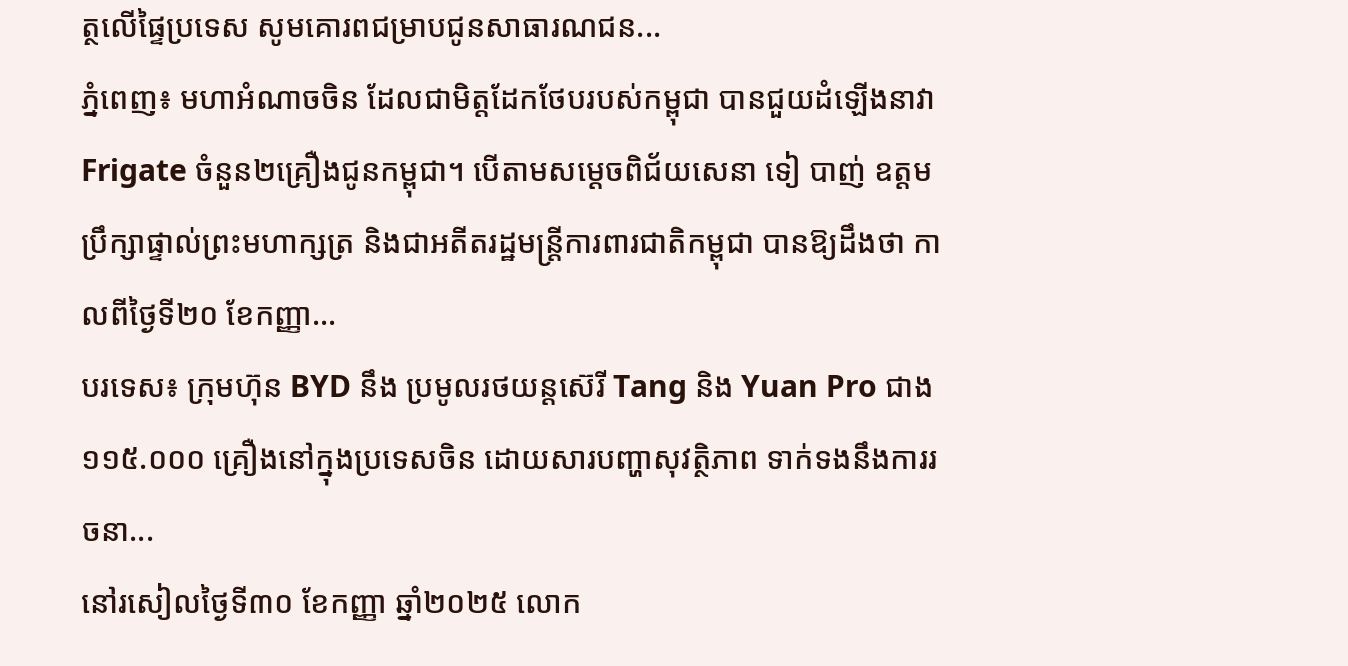ត្ថលើផ្ទៃប្រទេស សូមគោរពជម្រាបជូនសាធារណជន...
ភ្នំពេញ៖ មហាអំណាចចិន ដែលជាមិត្តដែកថែបរបស់កម្ពុជា បានជួយដំឡើងនាវា Frigate ចំនួន២គ្រឿងជូនកម្ពុជា។ បើតាមសម្ដេចពិជ័យសេនា ទៀ បាញ់ ឧត្តមប្រឹក្សាផ្ទាល់ព្រះមហាក្សត្រ និងជាអតីតរដ្ឋមន្រ្តីការពារជាតិកម្ពុជា បានឱ្យដឹងថា កាលពីថ្ងៃទី២០ ខែកញ្ញា...
បរទេស៖ ក្រុមហ៊ុន BYD នឹង ប្រមូលរថយន្តស៊េរី Tang និង Yuan Pro ជាង ១១៥.០០០ គ្រឿងនៅក្នុងប្រទេសចិន ដោយសារបញ្ហាសុវត្ថិភាព ទាក់ទងនឹងការរចនា...
នៅរសៀលថ្ងៃទី៣០ ខែកញ្ញា ឆ្នាំ២០២៥ លោក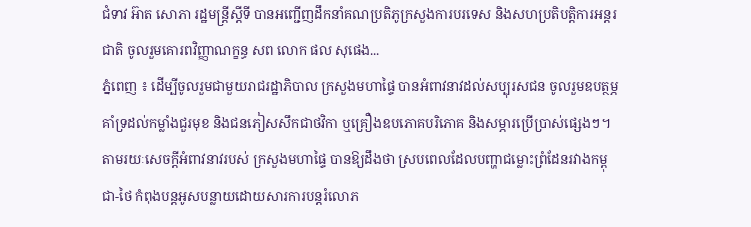ជំទាវ អ៊ាត សោភា រដ្ឋមន្ត្រីស្តីទី បានអញ្ជើញដឹកនាំគណប្រតិភូក្រសួងការបរទេស និងសហប្រតិបត្តិការអន្តរជាតិ ចូលរួមគោរពវិញ្ញាណក្ខន្ធ សព លោក ផល សុផេង...
ភ្នំពេញ ៖ ដើម្បីចូលរួមជាមួយរាជរដ្ឋាភិបាល ក្រសួងមហាផ្ទៃ បានអំពាវនាវដល់សប្បុរសជន ចូលរួមឧបត្ថម្ភគាំទ្រដល់កម្លាំងជួរមុខ និងជនភៀសសឹកជាថវិកា ឬគ្រឿងឧបភោគបរិភោគ និងសម្ភារប្រើប្រាស់ផ្សេងៗ។ តាមរយៈសេចក្ដីអំពាវនាវរបស់ ក្រសួងមហាផ្ទៃ បានឱ្យដឹងថា ស្របពេលដែលបញ្ហាជម្លោះព្រំដែនរវាងកម្ពុជា-ថៃ កំពុងបន្តអូសបន្លាយដោយសារការបន្តរំលោភ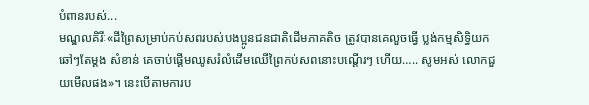បំពានរបស់...
មណ្ឌលគិរីៈ«ដីព្រៃសម្រាប់កប់សពរបស់បងប្អូនជនជាតិដើមភាគតិច ត្រូវបានគេលួចធ្វើ ប្លង់កម្មសិទ្ធិយកឆៅៗតែម្តង សំខាន់ គេចាប់ផ្ដើមឈូសរំលំដើមឈើព្រៃកប់សពនោះបណ្តើរៗ ហើយ….. សូមអស់ លោកជួយមើលផង»។ នេះបើតាមការប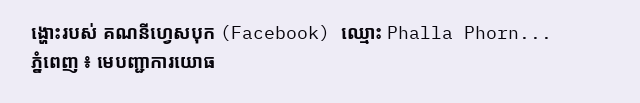ង្ហោះរបស់ គណនីហ្វេសបុក (Facebook) ឈ្មោះ Phalla Phorn...
ភ្នំពេញ ៖ មេបញ្ជាការយោធ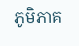ភូមិភាគ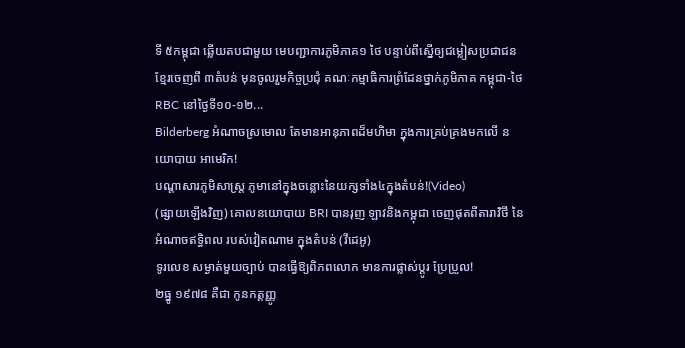ទី ៥កម្ពុជា ឆ្លើយតបជាមួយ មេបញ្ជាការភូមិភាគ១ ថៃ បន្ទាប់ពីស្នើឲ្យជម្លៀសប្រជាជនខ្មែរចេញពី ៣តំបន់ មុនចូលរួមកិច្ចប្រជុំ គណៈកម្មាធិការព្រំដែនថ្នាក់ភូមិភាគ កម្ពុជា-ថៃ RBC នៅថ្ងៃទី១០-១២...
Bilderberg អំណាចស្រមោល តែមានអានុភាពដ៏មហិមា ក្នុងការគ្រប់គ្រងមកលើ នយោបាយ អាមេរិក!
បណ្ដាសារភូមិសាស្រ្ត ភូមានៅក្នុងចន្លោះនៃយក្សទាំង៤ក្នុងតំបន់!(Video)
(ផ្សាយឡើងវិញ) គោលនយោបាយ BRI បានរុញ ឡាវនិងកម្ពុជា ចេញផុតពីតារាវិថី នៃអំណាចឥទ្ធិពល របស់វៀតណាម ក្នុងតំបន់ (វីដេអូ)
ទូរលេខ សម្ងាត់មួយច្បាប់ បានធ្វើឱ្យពិភពលោក មានការផ្លាស់ប្ដូរ ប្រែប្រួល!
២ធ្នូ ១៩៧៨ គឺជា កូនកត្តញ្ញូ